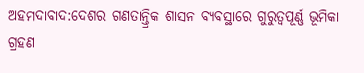ଅହମଦାବାଦ:ଦେଶର ଗଣତାନ୍ତ୍ରିକ ଶାସନ ବ୍ୟବସ୍ଥାରେ ଗୁରୁତ୍ବପୂର୍ଣ୍ଣ ଭୂମିକା ଗ୍ରହଣ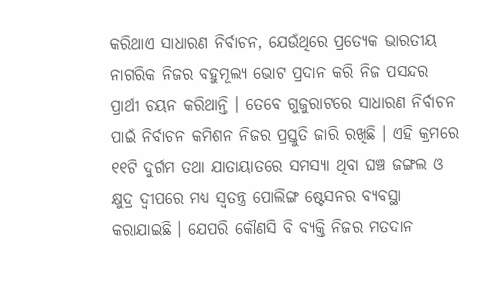କରିଥାଏ ସାଧାରଣ ନିର୍ବାଚନ, ଯେଉଁଥିରେ ପ୍ରତ୍ୟେକ ଭାରତୀୟ ନାଗରିକ ନିଜର ବହୁମୂଲ୍ୟ ଭୋଟ ପ୍ରଦାନ କରି ନିଜ ପସନ୍ଦର ପ୍ରାର୍ଥୀ ଚୟନ କରିଥାନ୍ତି । ତେବେ ଗୁଜୁରାଟରେ ସାଧାରଣ ନିର୍ବାଚନ ପାଇଁ ନିର୍ବାଚନ କମିଶନ ନିଜର ପ୍ରସ୍ତୁତି ଜାରି ରଖିଛି । ଏହି କ୍ରମରେ ୧୧ଟି ଦୁର୍ଗମ ତଥା ଯାତାୟାତରେ ସମସ୍ୟା ଥିବା ଘଞ୍ଚ ଜଙ୍ଗଲ ଓ କ୍ଷୁଦ୍ର ଦ୍ବୀପରେ ମଧ୍ୟ ସ୍ବତନ୍ତ୍ର ପୋଲିଙ୍ଗ ଷ୍ଟେସନର ବ୍ୟବସ୍ଥା କରାଯାଇଛି । ଯେପରି କୌଣସି ବି ବ୍ୟକ୍ତି ନିଜର ମତଦାନ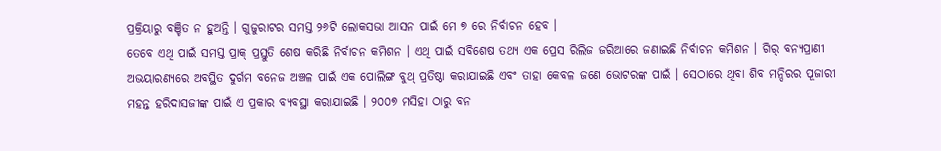ପ୍ରକ୍ରିୟାରୁ ବଞ୍ଚିତ ନ ହୁଅନ୍ତି । ଗୁଜୁରାଟର ସମସ୍ତ ୨୬ଟି ଲୋକସଭା ଆସନ ପାଇଁ ମେ ୭ ରେ ନିର୍ବାଚନ ହେବ ।
ତେବେ ଏଥି ପାଇଁ ସମସ୍ତ ପ୍ରାକ୍ ପ୍ରସ୍ତୁତି ଶେଷ କରିଛି ନିର୍ବାଚନ କମିଶନ । ଏଥି ପାଇଁ ସବିଶେଷ ତଥ୍ୟ ଏକ ପ୍ରେସ ରିଲିଜ ଜରିଆରେ ଜଣାଇଛି ନିର୍ବାଚନ କମିଶନ । ଗିର୍ ବନ୍ୟପ୍ରାଣୀ ଅଭୟାରଣ୍ୟରେ ଅବସ୍ଥିତ ଦୁର୍ଗମ ବନେଜ ଅଞ୍ଚଳ ପାଇଁ ଏକ ପୋଲିଙ୍ଗ ବୁଥ୍ ପ୍ରତିଷ୍ଠା କରାଯାଇଛି ଏବଂ ତାହା କେବଳ ଜଣେ ଭୋଟରଙ୍କ ପାଇଁ । ସେଠାରେ ଥିବା ଶିବ ମନ୍ଦିରର ପୂଜାରୀ ମହନ୍ତ ହରିଦାସଜୀଙ୍କ ପାଇଁ ଏ ପ୍ରକାର ବ୍ୟବସ୍ଥା କରାଯାଇଛି । ୨୦୦୭ ମସିହା ଠାରୁ ବନ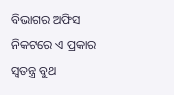ବିଭାଗର ଅଫିସ ନିକଟରେ ଏ ପ୍ରକାର ସ୍ବତନ୍ତ୍ର ବୁଥ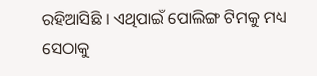ରହିଆସିଛି । ଏଥିପାଇଁ ପୋଲିଙ୍ଗ ଟିମକୁ ମଧ୍ୟ ସେଠାକୁ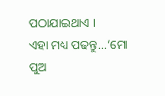ପଠାଯାଇଥାଏ ।
ଏହା ମଧ୍ୟ ପଢନ୍ତୁ...‘ମୋ ପୁଅ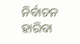ନିର୍ବାଚନ ହାରିବା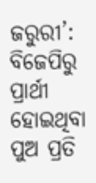ଜରୁରୀ’: ବିଜେପିରୁ ପ୍ରାର୍ଥୀ ହୋଇଥିବା ପୁଅ ପ୍ରତି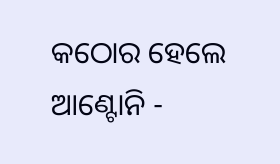କଠୋର ହେଲେ ଆଣ୍ଟୋନି -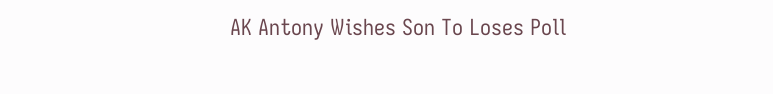AK Antony Wishes Son To Loses Poll